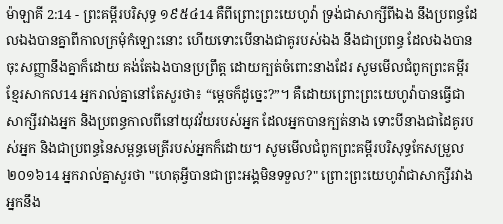ម៉ាឡាគី 2:14 - ព្រះគម្ពីរបរិសុទ្ធ ១៩៥៤14 គឺពីព្រោះព្រះយេហូវ៉ា ទ្រង់ជាសាក្សីពីឯង នឹងប្រពន្ធដែលឯងបានគ្នាពីកាលក្រមុំកំឡោះនោះ ហើយទោះបើនាងជាគូរបស់ឯង នឹងជាប្រពន្ធ ដែលឯងបានចុះសញ្ញានឹងគ្នាក៏ដោយ គង់តែឯងបានប្រព្រឹត្ត ដោយក្បត់ចំពោះនាងដែរ សូមមើលជំពូកព្រះគម្ពីរខ្មែរសាកល14 អ្នករាល់គ្នានៅតែសួរថា៖ “ម្ដេចក៏ដូច្នេះ?”។ គឺដោយព្រោះព្រះយេហូវ៉ាបានធ្វើជាសាក្សីរវាងអ្នក និងប្រពន្ធកាលពីនៅយុវវ័យរបស់អ្នក ដែលអ្នកបានក្បត់នាង ទោះបីនាងជាដៃគូរបស់អ្នក និងជាប្រពន្ធនៃសម្ពន្ធមេត្រីរបស់អ្នកក៏ដោយ។ សូមមើលជំពូកព្រះគម្ពីរបរិសុទ្ធកែសម្រួល ២០១៦14 អ្នករាល់គ្នាសួរថា "ហេតុអ្វីបានជាព្រះអង្គមិនទទួល?" ព្រោះព្រះយេហូវ៉ាជាសាក្សីរវាងអ្នកនឹង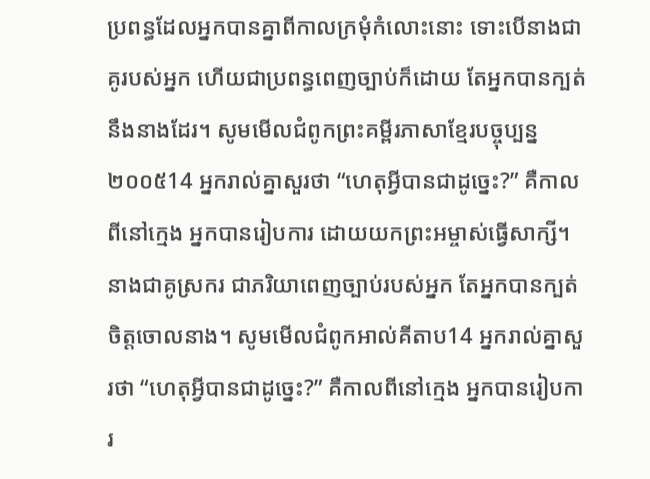ប្រពន្ធដែលអ្នកបានគ្នាពីកាលក្រមុំកំលោះនោះ ទោះបើនាងជាគូរបស់អ្នក ហើយជាប្រពន្ធពេញច្បាប់ក៏ដោយ តែអ្នកបានក្បត់នឹងនាងដែរ។ សូមមើលជំពូកព្រះគម្ពីរភាសាខ្មែរបច្ចុប្បន្ន ២០០៥14 អ្នករាល់គ្នាសួរថា “ហេតុអ្វីបានជាដូច្នេះ?” គឺកាលពីនៅក្មេង អ្នកបានរៀបការ ដោយយកព្រះអម្ចាស់ធ្វើសាក្សី។ នាងជាគូស្រករ ជាភរិយាពេញច្បាប់របស់អ្នក តែអ្នកបានក្បត់ចិត្តចោលនាង។ សូមមើលជំពូកអាល់គីតាប14 អ្នករាល់គ្នាសួរថា “ហេតុអ្វីបានជាដូច្នេះ?” គឺកាលពីនៅក្មេង អ្នកបានរៀបការ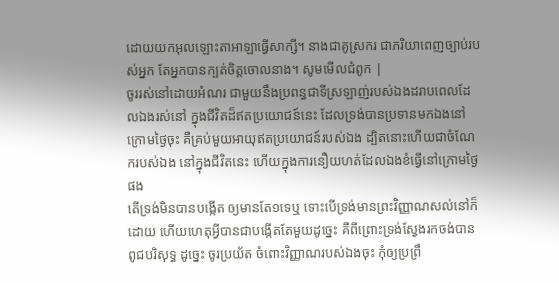ដោយយកអុលឡោះតាអាឡាធ្វើសាក្សី។ នាងជាគូស្រករ ជាភរិយាពេញច្បាប់របស់អ្នក តែអ្នកបានក្បត់ចិត្តចោលនាង។ សូមមើលជំពូក |
ចូររស់នៅដោយអំណរ ជាមួយនឹងប្រពន្ធជាទីស្រឡាញ់របស់ឯងដរាបពេលដែលឯងរស់នៅ ក្នុងជីវិតដ៏ឥតប្រយោជន៍នេះ ដែលទ្រង់បានប្រទានមកឯងនៅក្រោមថ្ងៃចុះ គឺគ្រប់មួយអាយុឥតប្រយោជន៍របស់ឯង ដ្បិតនោះហើយជាចំណែករបស់ឯង នៅក្នុងជីវិតនេះ ហើយក្នុងការនឿយហត់ដែលឯងខំធ្វើនៅក្រោមថ្ងៃផង
តើទ្រង់មិនបានបង្កើត ឲ្យមានតែ១ទេឬ ទោះបើទ្រង់មានព្រះវិញ្ញាណសល់នៅក៏ដោយ ហើយហេតុអ្វីបានជាបង្កើតតែមួយដូច្នេះ គឺពីព្រោះទ្រង់ស្វែងរកចង់បានពូជបរិសុទ្ធ ដូច្នេះ ចូរប្រយ័ត ចំពោះវិញ្ញាណរបស់ឯងចុះ កុំឲ្យប្រព្រឹ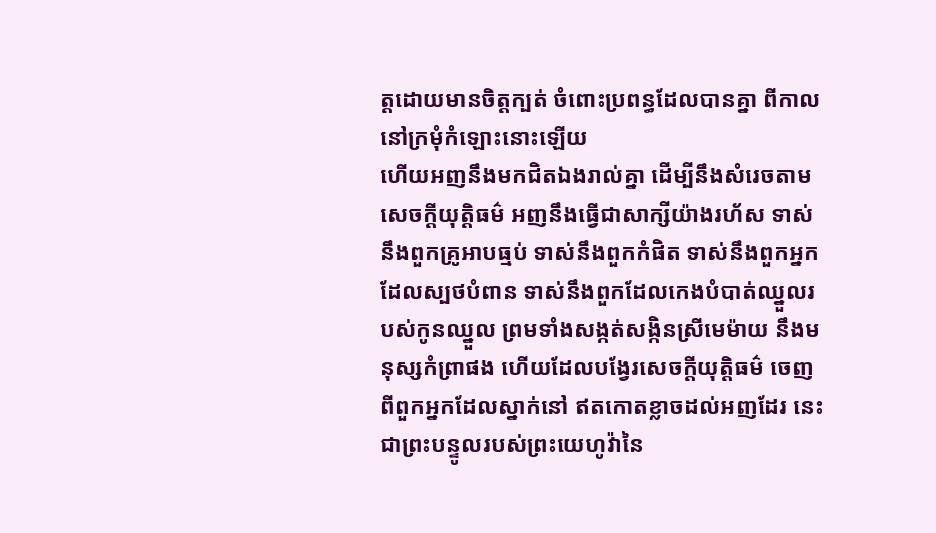ត្តដោយមានចិត្តក្បត់ ចំពោះប្រពន្ធដែលបានគ្នា ពីកាលនៅក្រមុំកំឡោះនោះឡើយ
ហើយអញនឹងមកជិតឯងរាល់គ្នា ដើម្បីនឹងសំរេចតាមសេចក្ដីយុត្តិធម៌ អញនឹងធ្វើជាសាក្សីយ៉ាងរហ័ស ទាស់នឹងពួកគ្រូអាបធ្មប់ ទាស់នឹងពួកកំផិត ទាស់នឹងពួកអ្នកដែលស្បថបំពាន ទាស់នឹងពួកដែលកេងបំបាត់ឈ្នួលរបស់កូនឈ្នួល ព្រមទាំងសង្កត់សង្កិនស្រីមេម៉ាយ នឹងមនុស្សកំព្រាផង ហើយដែលបង្វែរសេចក្ដីយុត្តិធម៌ ចេញពីពួកអ្នកដែលស្នាក់នៅ ឥតកោតខ្លាចដល់អញដែរ នេះជាព្រះបន្ទូលរបស់ព្រះយេហូវ៉ានៃ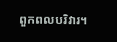ពួកពលបរិវារ។